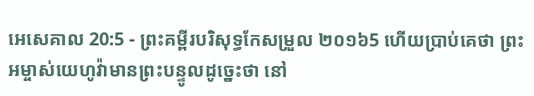អេសេគាល 20:5 - ព្រះគម្ពីរបរិសុទ្ធកែសម្រួល ២០១៦5 ហើយប្រាប់គេថា ព្រះអម្ចាស់យេហូវ៉ាមានព្រះបន្ទូលដូច្នេះថា នៅ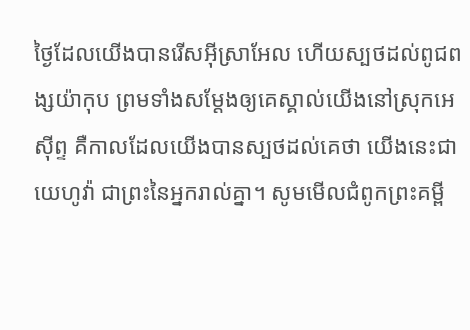ថ្ងៃដែលយើងបានរើសអ៊ីស្រាអែល ហើយស្បថដល់ពូជពង្សយ៉ាកុប ព្រមទាំងសម្ដែងឲ្យគេស្គាល់យើងនៅស្រុកអេស៊ីព្ទ គឺកាលដែលយើងបានស្បថដល់គេថា យើងនេះជាយេហូវ៉ា ជាព្រះនៃអ្នករាល់គ្នា។ សូមមើលជំពូកព្រះគម្ពី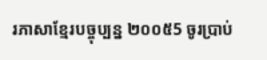រភាសាខ្មែរបច្ចុប្បន្ន ២០០៥5 ចូរប្រាប់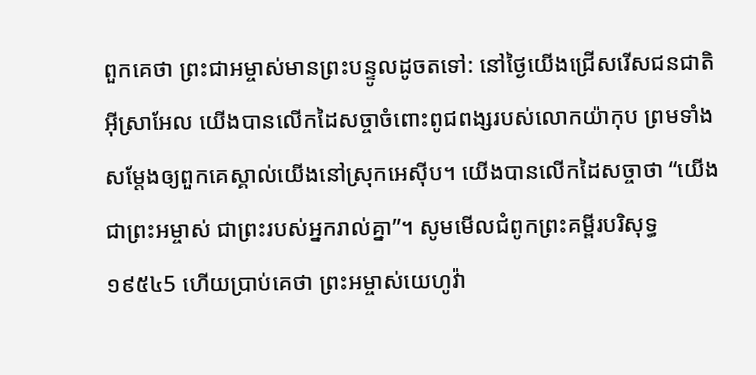ពួកគេថា ព្រះជាអម្ចាស់មានព្រះបន្ទូលដូចតទៅ: នៅថ្ងៃយើងជ្រើសរើសជនជាតិអ៊ីស្រាអែល យើងបានលើកដៃសច្ចាចំពោះពូជពង្សរបស់លោកយ៉ាកុប ព្រមទាំងសម្តែងឲ្យពួកគេស្គាល់យើងនៅស្រុកអេស៊ីប។ យើងបានលើកដៃសច្ចាថា “យើងជាព្រះអម្ចាស់ ជាព្រះរបស់អ្នករាល់គ្នា”។ សូមមើលជំពូកព្រះគម្ពីរបរិសុទ្ធ ១៩៥៤5 ហើយប្រាប់គេថា ព្រះអម្ចាស់យេហូវ៉ា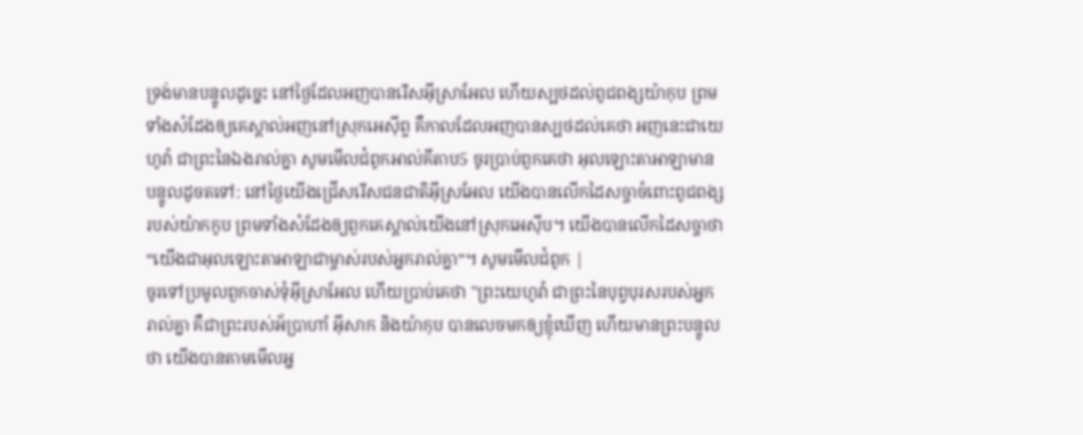ទ្រង់មានបន្ទូលដូច្នេះ នៅថ្ងៃដែលអញបានរើសអ៊ីស្រាអែល ហើយស្បថដល់ពូជពង្សយ៉ាកុប ព្រមទាំងសំដែងឲ្យគេស្គាល់អញនៅស្រុកអេស៊ីព្ទ គឺកាលដែលអញបានស្បថដល់គេថា អញនេះជាយេហូវ៉ា ជាព្រះនៃឯងរាល់គ្នា សូមមើលជំពូកអាល់គីតាប5 ចូរប្រាប់ពួកគេថា អុលឡោះតាអាឡាមានបន្ទូលដូចតទៅ: នៅថ្ងៃយើងជ្រើសរើសជនជាតិអ៊ីស្រអែល យើងបានលើកដៃសច្ចាចំពោះពូជពង្សរបស់យ៉ាកកូប ព្រមទាំងសំដែងឲ្យពួកគេស្គាល់យើងនៅស្រុកអេស៊ីប។ យើងបានលើកដៃសច្ចាថា “យើងជាអុលឡោះតាអាឡាជាម្ចាស់របស់អ្នករាល់គ្នា”។ សូមមើលជំពូក |
ចូរទៅប្រមូលពួកចាស់ទុំអ៊ីស្រាអែល ហើយប្រាប់គេថា "ព្រះយេហូវ៉ា ជាព្រះនៃបុព្វបុរសរបស់អ្នករាល់គ្នា គឺជាព្រះរបស់អ័ប្រាហាំ អ៊ីសាក និងយ៉ាកុប បានលេចមកឲ្យខ្ញុំឃើញ ហើយមានព្រះបន្ទូលថា យើងបានតាមមើលអ្ន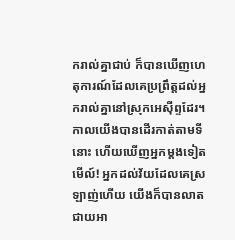ករាល់គ្នាជាប់ ក៏បានឃើញហេតុការណ៍ដែលគេប្រព្រឹត្តដល់អ្នករាល់គ្នានៅស្រុកអេស៊ីព្ទដែរ។
កាលយើងបានដើរកាត់តាមទីនោះ ហើយឃើញអ្នកម្ដងទៀត មើល៍! អ្នកដល់វ័យដែលគេស្រឡាញ់ហើយ យើងក៏បានលាតជាយអា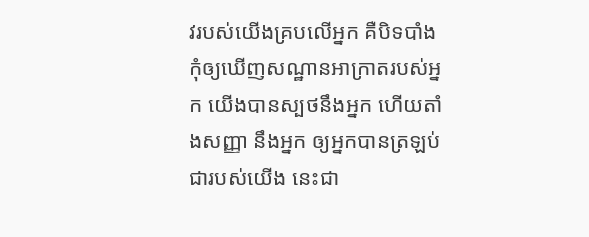វរបស់យើងគ្របលើអ្នក គឺបិទបាំងកុំឲ្យឃើញសណ្ឋានអាក្រាតរបស់អ្នក យើងបានស្បថនឹងអ្នក ហើយតាំងសញ្ញា នឹងអ្នក ឲ្យអ្នកបានត្រឡប់ជារបស់យើង នេះជា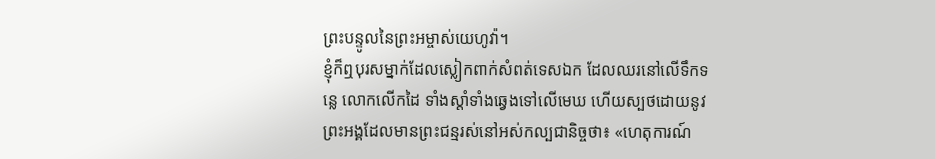ព្រះបន្ទូលនៃព្រះអម្ចាស់យេហូវ៉ា។
ខ្ញុំក៏ឮបុរសម្នាក់ដែលស្លៀកពាក់សំពត់ទេសឯក ដែលឈរនៅលើទឹកទន្លេ លោកលើកដៃ ទាំងស្តាំទាំងឆ្វេងទៅលើមេឃ ហើយស្បថដោយនូវព្រះអង្គដែលមានព្រះជន្មរស់នៅអស់កល្បជានិច្ចថា៖ «ហេតុការណ៍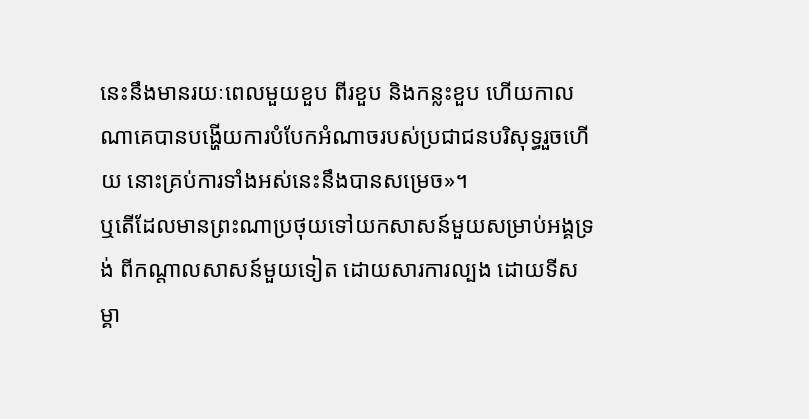នេះនឹងមានរយៈពេលមួយខួប ពីរខួប និងកន្លះខួប ហើយកាលណាគេបានបង្ហើយការបំបែកអំណាចរបស់ប្រជាជនបរិសុទ្ធរួចហើយ នោះគ្រប់ការទាំងអស់នេះនឹងបានសម្រេច»។
ឬតើដែលមានព្រះណាប្រថុយទៅយកសាសន៍មួយសម្រាប់អង្គទ្រង់ ពីកណ្ដាលសាសន៍មួយទៀត ដោយសារការល្បង ដោយទីសម្គា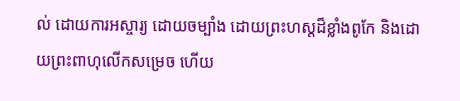ល់ ដោយការអស្ចារ្យ ដោយចម្បាំង ដោយព្រះហស្តដ៏ខ្លាំងពូកែ និងដោយព្រះពាហុលើកសម្រេច ហើយ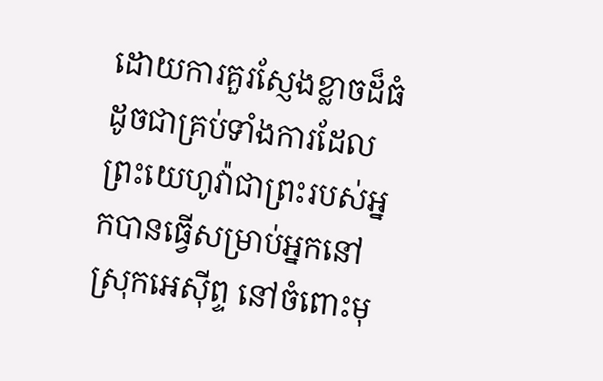ដោយការគួរស្ញែងខ្លាចដ៏ធំ ដូចជាគ្រប់ទាំងការដែលព្រះយេហូវ៉ាជាព្រះរបស់អ្នកបានធ្វើសម្រាប់អ្នកនៅស្រុកអេស៊ីព្ទ នៅចំពោះមុ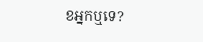ខអ្នកឬទេ?